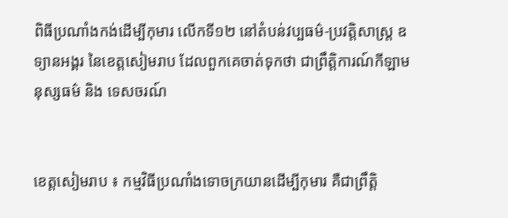ពិធីប្រណាំងកង់ដើម្បីកុមារ លើកទី១២ នៅតំបន់វប្បធម៌-ប្រវត្តិសាស្រ្ត ឧទ្យានអង្គរ នៃខេត្តសៀមរាប ដែលពួកគេចាត់ទុកថា ជាព្រឹត្តិការណ៍កីឡាមនុស្សធម៌ និង ទេសចរណ៍


ខេត្តសៀមរាប ៖ កម្មវិធីប្រណាំងទោចក្រយានដើម្បីកុមារ គឺជាព្រឹត្តិ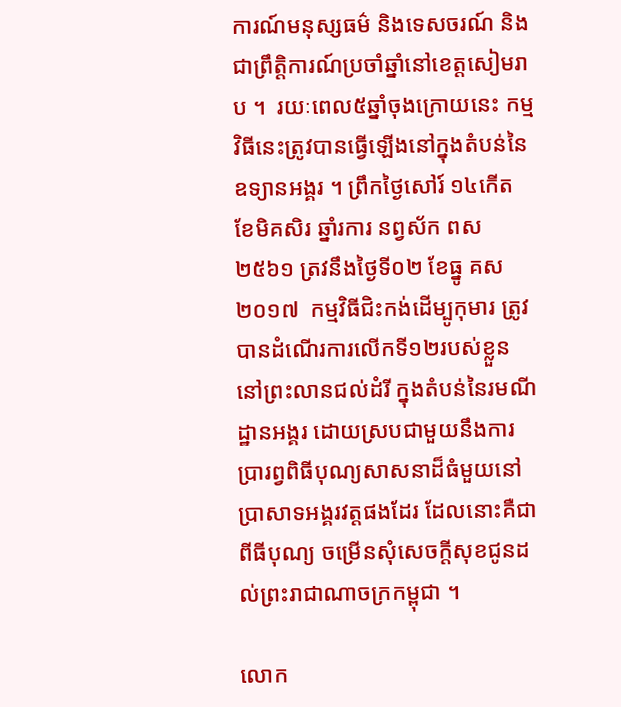ការណ៍មនុស្សធម៌ និងទេសចរណ៍ និងជាព្រឹត្តិការណ៍ប្រចាំឆ្នាំនៅខេត្តសៀមរាប ។  រយៈពេល៥ឆ្នាំចុងក្រោយនេះ កម្មវិធីនេះត្រូវបានធ្វើឡើងនៅក្នុងតំបន់នៃឧទ្យានអង្គរ ។ ព្រឹកថ្ងៃសៅរ៍ ១៤កើត ខែមិគសិរ ឆ្នាំរការ នព្វស័ក ពស ២៥៦១ ត្រវនឹងថ្ងៃទី០២ ខែធ្នូ គស ២០១៧  កម្មវិធីជិះកង់ដើម្បូកុមារ ត្រូវបានដំណើរការលើកទី១២របស់ខ្លួន នៅព្រះលានជល់ដំរី ក្នុងតំបន់នៃរមណីដ្ឋានអង្គរ ដោយស្របជាមួយនឹងការប្រារព្វពិធីបុណ្យសាសនាដ៏ធំមួយនៅប្រាសាទអង្គរវត្តផងដែរ ដែលនោះគឺជាពីធីបុណ្យ ចម្រើនសុំសេចក្តីសុខជូនដល់ព្រះរាជាណាចក្រកម្ពុជា ។

លោក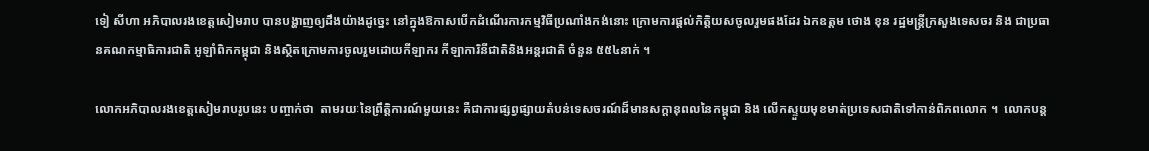ទៀ សីហា អភិបាលរងខេត្តសៀមរាប បានបង្ហាញឲ្យដឹងយ៉ាងដូច្នេះ នៅក្នុងឱកាសបើកដំណើរការកម្មវិធីប្រណាំងកង់នោះ ក្រោមការផ្តល់កិត្តិយសចូលរួមផងដែរ ឯកឧត្តម ថោង ខុន រដ្ឋមន្រ្តីក្រសួងទេសចរ និង ជាប្រធានគណកម្មាធិការជាតិ អូឡាំពិកកម្ពុជា និងស្ថិតក្រោមការចូលរួមដោយកីឡាករ កីឡាការិនីជាតិនិងអន្តរជាតិ ចំនួន ៥៥៤នាក់ ។

លោកអភិបាលរងខេត្តសៀមរាបរូបនេះ បញ្ចាក់ថា  តាមរយៈនៃព្រឹត្តិការណ៍មួយនេះ គឺជាការផ្សព្វផ្សាយតំបន់ទេសចរណ៍ដ៏មានសក្តានុពលនៃកម្ពុជា និង លើកស្ទួយមុខមាត់ប្រទេសជាតិទៅកាន់ពិភពលោក ។  លោកបន្ត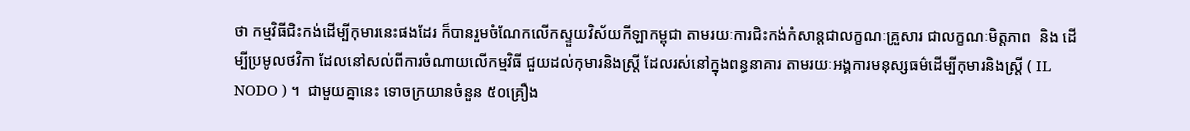ថា កម្មវិធីជិះកង់ដើម្បីកុមារនេះផងដែរ ក៏បានរួមចំណែកលើកស្ទួយវិស័យកីឡាកម្ពុជា តាមរយៈការជិះកង់កំសាន្តជាលក្ខណៈគ្រួសារ ជាលក្ខណៈមិត្តភាព  និង ដើម្បីប្រមូលថវិកា ដែលនៅសល់ពីការចំណាយលើកម្មវិធី ជួយដល់កុមារនិងស្រ្តី ដែលរស់នៅក្នុងពន្ធនាគារ តាមរយៈអង្គការមនុស្សធម៌ដើម្បីកុមារនិងស្រ្តី ( IL NODO ) ។  ជាមួយគ្នានេះ ទោចក្រយានចំនួន ៥០គ្រឿង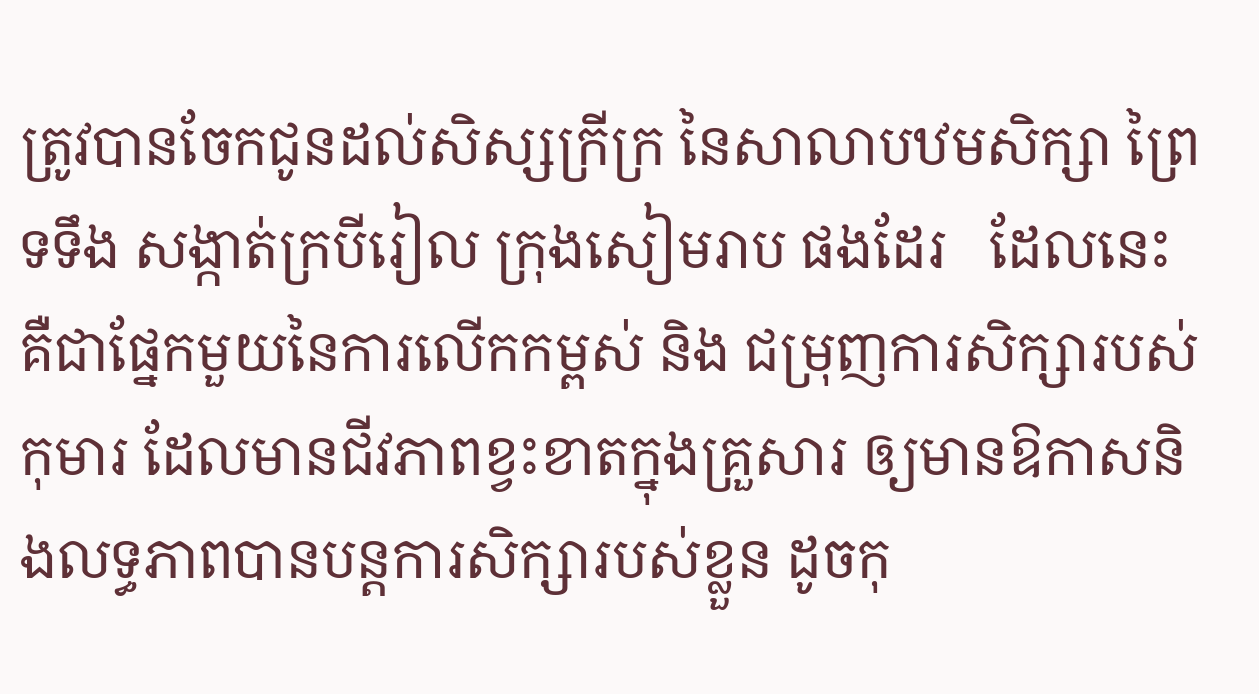ត្រូវបានចែកជូនដល់សិស្សក្រីក្រ នៃសាលាបឋមសិក្សា ព្រៃទទឹង សង្កាត់ក្របីរៀល ក្រុងសៀមរាប ផងដែរ   ដែលនេះគឺជាផ្នែកមួយនៃការលើកកម្ពស់ និង ជម្រុញការសិក្សារបស់កុមារ ដែលមានជីវភាពខ្វះខាតក្នុងគ្រួសារ ឲ្យមានឱកាសនិងលទ្ធភាពបានបន្តការសិក្សារបស់ខ្លួន ដូចកុ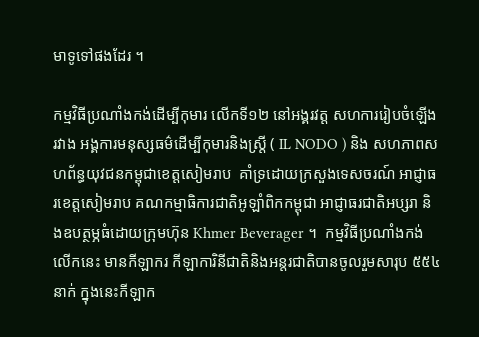មាទូទៅផងដែរ ។

កម្មវិធីប្រណាំងកង់ដើម្បីកុមារ លើកទី១២ នៅអង្គរវត្ត សហការរៀបចំឡើងរវាង អង្គការមនុស្សធម៌ដើម្បីកុមារនិងស្រ្តី ( IL NODO ) និង សហភាពសហព័ន្ធយុវជនកម្ពុជាខេត្តសៀមរាប  គាំទ្រដោយក្រសួងទេសចរណ៍ អាជ្ញាធរខេត្តសៀមរាប គណកម្មាធិការជាតិអូឡាំពិកកម្ពុជា អាជ្ញាធរជាតិអប្សរា និងឧបត្ថម្ភធំដោយក្រុមហ៊ុន Khmer Beverager ។  កម្មវិធីប្រណាំងកង់លើកនេះ មានកីឡាករ កីឡាការិនីជាតិនិងអន្តរជាតិបានចូលរួមសារុប ៥៥៤នាក់ ក្នុងនេះកីឡាក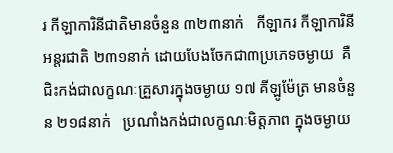រ កីឡាការិនីជាតិមានចំនួន ៣២៣នាក់   កីឡាករ កីឡាការិនីអន្តរជាតិ ២៣១នាក់ ដោយបែងចែកជា៣ប្រភេទចម្ងាយ  គឺ  ជិះកង់ជាលក្ខណៈគ្រួសារក្នុងចម្ងាយ ១៧ គីឡូម៉ែត្រ មានចំនួន ២១៨នាក់   ប្រណាំងកង់ជាលក្ខណៈមិត្តភាព ក្នុងចម្ងាយ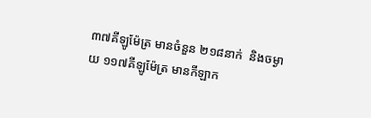៣៧គីឡូម៉ែត្រ មានចំនួន ២១៨នាក់  និងចម្ងាយ ១១៧គីឡូម៉ែត្រ មានកីឡាក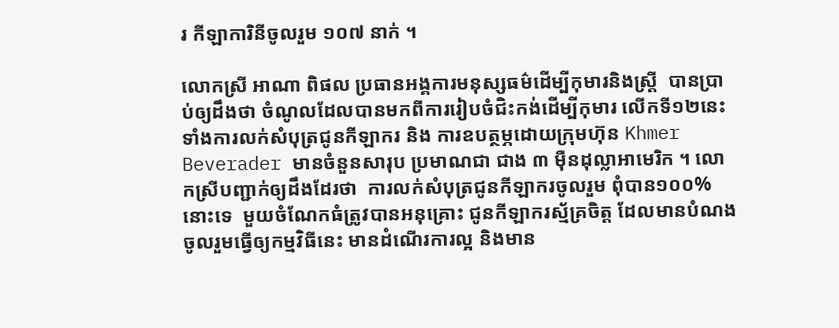រ កីឡាការិនីចូលរួម ១០៧ នាក់ ។

លោកស្រី អាណា ពិផល ប្រធានអង្គការមនុស្សធម៌ដើម្បីកុមារនិងស្រ្តី  បានប្រាប់ឲ្យដឹងថា ចំណូលដែលបានមកពីការរៀបចំជិះកង់ដើម្បីកុមារ លើកទី១២នេះ  ទាំងការលក់សំបុត្រជូនកីឡាករ និង ការឧបត្ថម្ភដោយក្រុមហ៊ុន Khmer Beverader មានចំនួនសារុប ប្រមាណជា ជាង ៣ ម៉ឺនដុល្លាអាមេរិក ។ លោកស្រីបញ្ជាក់ឲ្យដឹងដែរថា  ការលក់សំបុត្រជូនកីឡាករចូលរួម ពុំបាន១០០%នោះទេ  មួយចំណែកធំត្រូវបានអនុគ្រោះ ជូនកីឡាករស្ម័គ្រចិត្ត ដែលមានបំណងចូលរួមធ្វើឲ្យកម្មវិធីនេះ មានដំណើរការល្អ និងមាន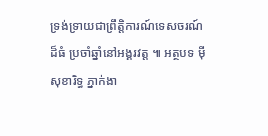ទ្រង់ទ្រាយជាព្រឹត្តិការណ៍ទេសចរណ៍ដ៏ធំ ប្រចាំឆ្នាំនៅអង្គរវត្ត ៕ អត្ថបទ ម៉ី សុខារិទ្ធ ភ្នាក់ងា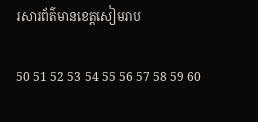រសារព័ត៌មានខេត្តសៀមរាប

50 51 52 53 54 55 56 57 58 59 60